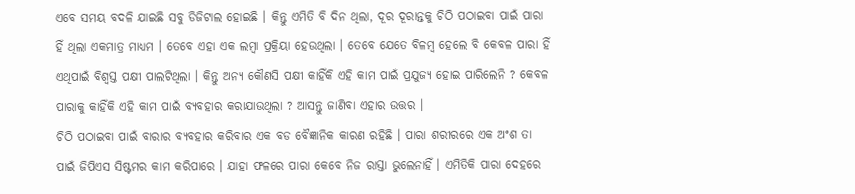ଏବେ ସମୟ ବଦଳି ଯାଇଛି ସବୁ ଡିଜିଟାଲ ହୋଇଛି । କିନ୍ତୁ ଏମିତି ବି ଦିନ ଥିଲା, ଦୂର ଦୂରାନ୍ତକୁ ଚିଠି ପଠାଇବା ପାଇଁ ପାରା ହିଁ ଥିଲା ଏକମାତ୍ର ମାଧ୍ୟମ । ତେବେ ଏହା ଏକ ଲମ୍ବା ପ୍ରକ୍ରିୟା ହେଉଥିଲା । ତେବେ ଯେତେ ବିଳମ୍ବ ହେଲେ ବି କେବଳ ପାରା ହିଁ ଏଥିପାଇଁ ବିଶ୍ୱସ୍ତ ପକ୍ଷୀ ପାଲଟିଥିଲା । କିନ୍ତୁ ଅନ୍ୟ କୌଣସି ପକ୍ଷୀ କାହିଁକି ଏହି କାମ ପାଇଁ ପ୍ରଯୁଜ୍ୟ ହୋଇ ପାରିଲେନି ? କେବଳ ପାରାକୁ କାହିଁକି ଏହି କାମ ପାଇଁ ବ୍ୟବହାର କରାଯାଉଥିଲା ? ଆସନ୍ତୁ ଜାଣିବା ଏହାର ଉତ୍ତର ।
ଚିଠି ପଠାଇବା ପାଇଁ ବାରାର ବ୍ୟବହାର କରିବାର ଏକ ବଡ ବୈଜ୍ଞାନିକ କାରଣ ରହିଛି । ପାରା ଶରୀରରେ ଏକ ଅଂଶ ତା ପାଇଁ ଜିପିଏସ ସିଷ୍ଟମର କାମ କରିପାରେ । ଯାହା ଫଳରେ ପାରା କେବେ ନିଜ ରାସ୍ତା ଭୁଲେନାହିଁ । ଏମିତିକି ପାରା ଦେହରେ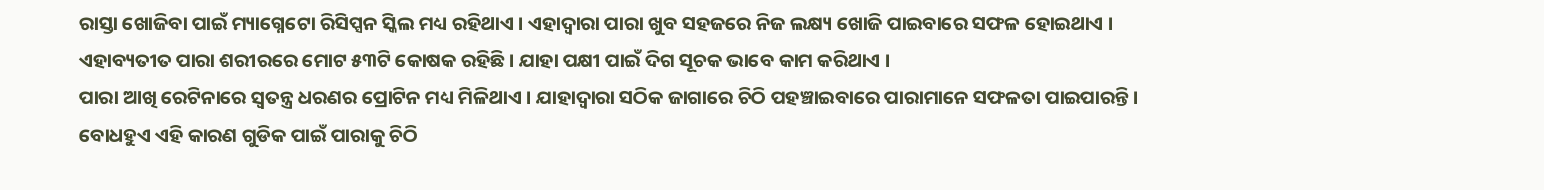ରାସ୍ତା ଖୋଜିବା ପାଇଁ ମ୍ୟାଗ୍ନେଟୋ ରିସିପ୍ସନ ସ୍କିଲ ମଧ୍ୟ ରହିଥାଏ । ଏହାଦ୍ୱାରା ପାରା ଖୁବ ସହଜରେ ନିଜ ଲକ୍ଷ୍ୟ ଖୋଜି ପାଇବାରେ ସଫଳ ହୋଇଥାଏ । ଏହାବ୍ୟତୀତ ପାରା ଶରୀରରେ ମୋଟ ୫୩ଟି କୋଷକ ରହିଛି । ଯାହା ପକ୍ଷୀ ପାଇଁ ଦିଗ ସୂଚକ ଭାବେ କାମ କରିଥାଏ ।
ପାରା ଆଖି ରେଟିନାରେ ସ୍ୱତନ୍ତ୍ର ଧରଣର ପ୍ରୋଟିନ ମଧ୍ୟ ମିଳିଥାଏ । ଯାହାଦ୍ୱାରା ସଠିକ ଜାଗାରେ ଚିଠି ପହଞ୍ଚାଇବାରେ ପାରାମାନେ ସଫଳତା ପାଇପାରନ୍ତି । ବୋଧହୁଏ ଏହି କାରଣ ଗୁଡିକ ପାଇଁ ପାରାକୁ ଚିଠି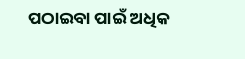ପଠାଇବା ପାଇଁ ଅଧିକ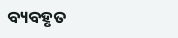ବ୍ୟବହୃତ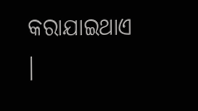କରାଯାଇଥାଏ ।